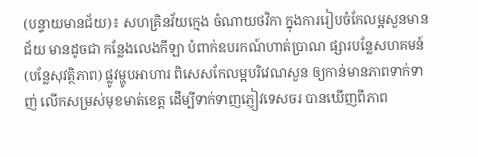(បន្ទាយមានជ័យ)៖ សហគ្រិនវ័យក្មេង ចំណាយថវិកា ក្នុងការរៀបចំកែលម្អសួនមានជ័យ មានដូចជា កន្លែងលេងកីឡា បំពាក់ឧបរកណ៍ហាត់ប្រាណ ផ្សារបន្លែសហគមន៍ (បន្លែសុវត្ថិភាព) ផ្លូវម្ហូបអាហារ ពិសេសកែលម្អបរិវេណសួន ឲ្យកាន់មានភាពទាក់ទាញ់ លើកសម្រស់មុខមាត់ខេត្ត ដើម្បីទាក់ទាញភ្ញៀវទេសចរ បានឃើញពីភាព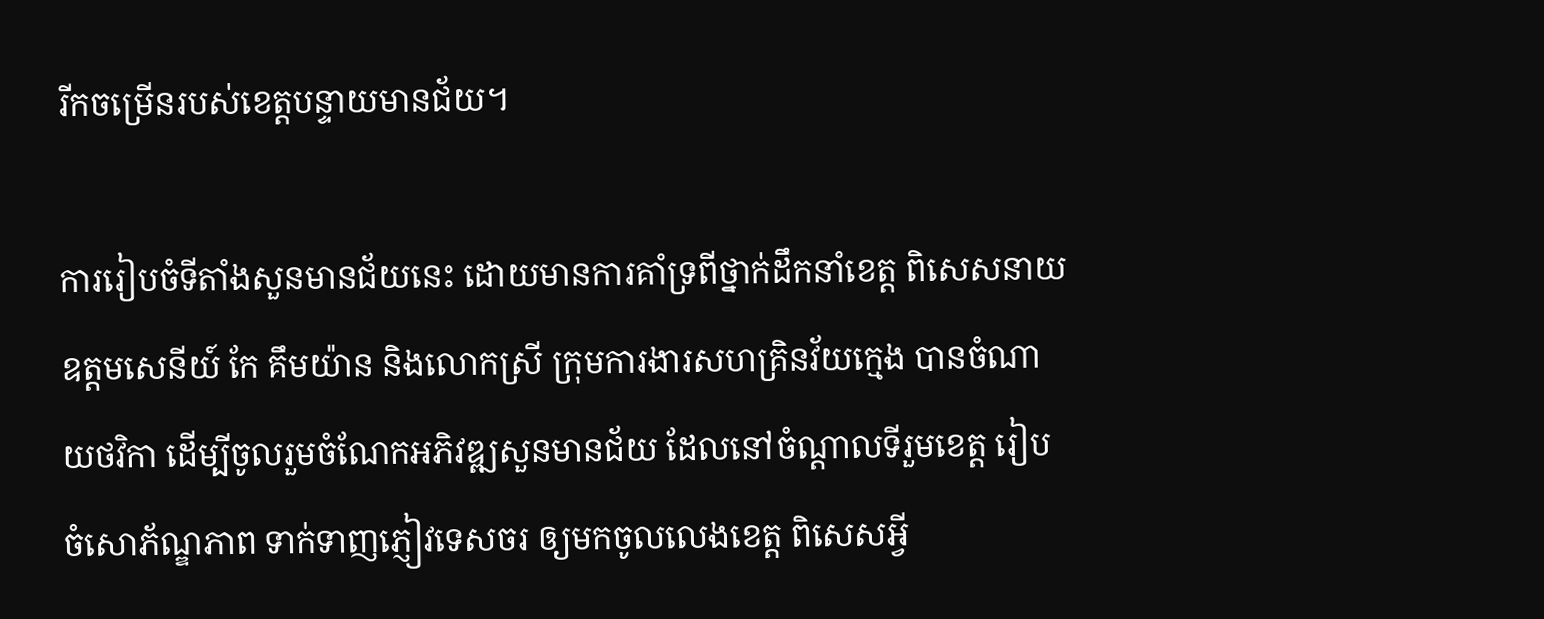រីកចម្រើនរបស់ខេត្តបន្ទាយមានជ័យ។

ការរៀបចំទីតាំងសួនមានជ័យនេះ ដោយមានការគាំទ្រពីថ្នាក់ដឹកនាំខេត្ត ពិសេសនាយឧត្តមសេនីយ៍ កែ គឹមយ៉ាន និងលោកស្រី ក្រុមការងារសហគ្រិនវ័យក្មេង បានចំណាយថវិកា ដើម្បីចូលរួមចំណែកអភិវឌ្ឍសួនមានជ័យ ដែលនៅចំណ្តាលទីរួមខេត្ត រៀបចំសោភ័ណ្ឌភាព ទាក់ទាញភ្ញៀវទេសចរ ឲ្យមកចូលលេងខេត្ត ពិសេសអ្វី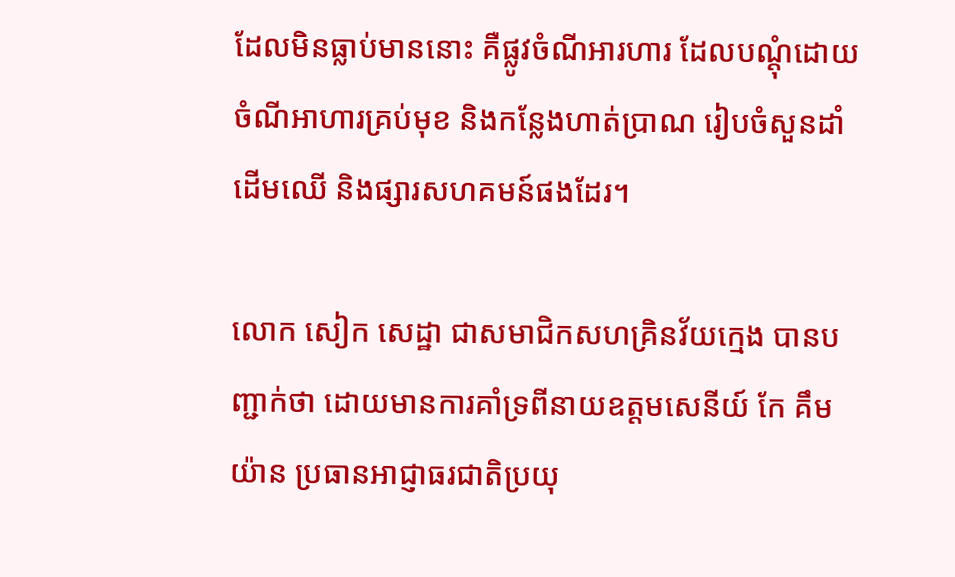ដែលមិនធ្លាប់មាននោះ គឺផ្លូវចំណីអារហារ ដែលបណ្តុំដោយចំណីអាហារគ្រប់មុខ និងកន្លែងហាត់ប្រាណ រៀបចំសួនដាំដើមឈើ និងផ្សារសហគមន៍ផងដែរ។

លោក សៀក សេដ្ឋា ជាសមាជិកសហគ្រិនវ័យក្មេង បានបញ្ជាក់ថា ដោយមានការគាំទ្រពីនាយឧត្តមសេនីយ៍ កែ គឹមយ៉ាន ប្រធានអាជ្ញាធរជាតិប្រយុ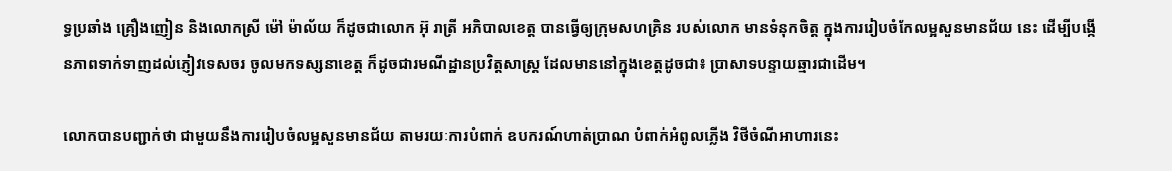ទ្ធប្រឆាំង គ្រឿងញៀន និងលោកស្រី ម៉ៅ ម៉ាល័យ ក៏ដូចជាលោក អ៊ុ រាត្រី អភិបាលខេត្ត បានធ្វើឲ្យក្រុមសហគ្រិន របស់លោក មានទំនុកចិត្ត ក្នុងការរៀបចំកែលម្អសួនមានជ័យ នេះ ដើម្បីបង្កើនភាពទាក់ទាញដល់ភ្ញៀវទេសចរ ចូលមកទស្សនាខេត្ត ក៏ដូចជារមណីដ្ឋានប្រវិត្តសាស្ត្រ ដែលមាននៅក្នុងខេត្តដូចជា៖ ប្រាសាទបន្ទាយឆ្មារជាដើម។

លោកបានបញ្ជាក់ថា ជាមួយនឹងការរៀបចំលម្អសួនមានជ័យ តាមរយៈការបំពាក់ ឧបករណ៍ហាត់ប្រាណ បំពាក់អំពូលភ្លើង វិថីចំណីអាហារនេះ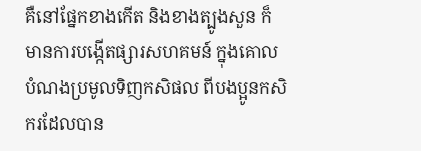គឺនៅផ្នែកខាងកើត និងខាងត្បូងសួន ក៏មានការបង្កើតផ្សារសហគមន៍ ក្នុងគោលបំណងប្រមូលទិញកសិផល ពីបងប្អូនកសិករដែលបាន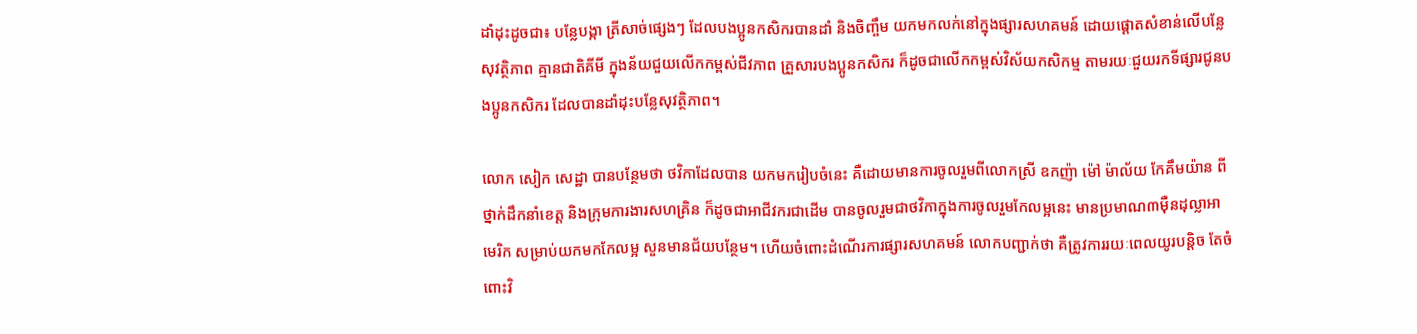ដាំដុះដូចជា៖ បន្លែបង្កា ត្រីសាច់ផ្សេងៗ ដែលបងប្អូនកសិករបានដាំ និងចិញ្ចឹម យកមកលក់នៅក្នុងផ្សារសហគមន៍ ដោយផ្តោតសំខាន់លើបន្លែសុវត្ថិភាព គ្មានជាតិគីមី ក្នុងន័យជួយលើកកម្ពស់ជីវភាព គ្រួសារបងប្អូនកសិករ ក៏ដូចជាលើកកម្ពស់វិស័យកសិកម្ម តាមរយៈជួយរកទីផ្សារជូនបងប្អូនកសិករ ដែលបានដាំដុះបន្លែសុវត្ថិភាព។

លោក សៀក សេដ្ឋា បានបន្ថែមថា ថវិកាដែលបាន យកមករៀបចំនេះ គឺដោយមានការចូលរួមពីលោកស្រី ឧកញ៉ា ម៉ៅ ម៉ាល័យ កែគឹមយ៉ាន ពីថ្នាក់ដឹកនាំខេត្ត និងក្រុមការងារសហគ្រិន ក៏ដូចជាអាជីវករជាដើម បានចូលរួមជាថវិកាក្នុងការចូលរួមកែលម្អនេះ មានប្រមាណ៣ម៉ឺនដុល្លាអាមេរិក សម្រាប់យកមកកែលម្អ សួនមានជ័យបន្ថែម។ ហើយចំពោះដំណើរការផ្សារសហគមន៍ លោកបញ្ជាក់ថា គឺត្រូវការរយៈពេលយូរបន្តិច តែចំពោះវិ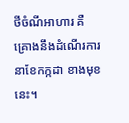ថីចំណីអាហារ គឺគ្រោងនឹងដំណើរការ នាខែកក្កដា ខាងមុខនេះ។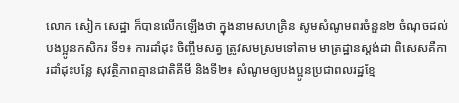លោក សៀក សេដ្ឋា ក៏បានលើកឡើងថា ក្នុងនាមសហគ្រិន សូមសំណូមពរចំនួន២ ចំណុចដល់បងប្អូនកសិករ ទី១៖ ការដាំដុះ ចិញ្ចឹមសត្វ ត្រូវសមស្រមទៅតាម មាត្រដ្ឋានស្តង់ដា ពិសេសគឺការដាំដុះបន្លែ សុវត្ថិភាពគ្មានជាតិគីមី និងទី២៖ សំណូមឲ្យបងប្អូនប្រជាពលរដ្ឋខ្មែ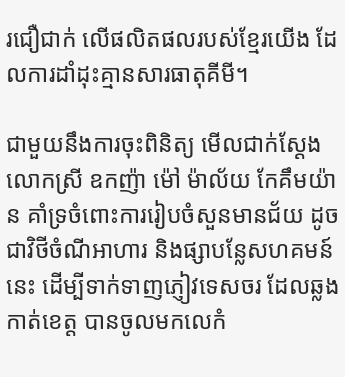រជឿជាក់ លើផលិតផលរបស់ខ្មែរយើង ដែលការដាំដុះគ្មានសារធាតុគីមី។

ជាមួយនឹងការចុះពិនិត្យ មើលជាក់ស្តែងលោកស្រី ឧកញ៉ា ម៉ៅ ម៉ាល័យ កែគឹមយ៉ាន គាំទ្រចំពោះការរៀបចំសួនមានជ័យ ដូចជាវិថីចំណីអាហារ និងផ្សាបន្លែសហគមន៍នេះ ដើម្បីទាក់ទាញភ្ញៀវទេសចរ ដែលឆ្លងកាត់ខេត្ត បានចូលមកលេកំ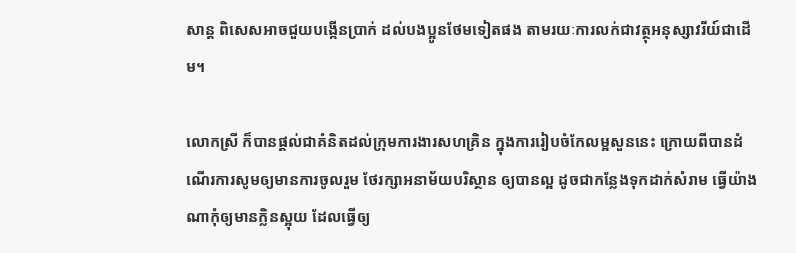សាន្ត ពិសេសអាចជួយបង្កើនប្រាក់ ដល់បងប្អូនថែមទៀតផង តាមរយៈការលក់ជាវត្ថុអនុស្សាវរីយ៍ជាដើម។

លោកស្រី ក៏បានផ្តល់ជាគំនិតដល់ក្រុមការងារសហគ្រិន ក្នុងការរៀបចំកែលម្អសួននេះ ក្រោយពីបានដំណើរការសូមឲ្យមានការចូលរួម ថែរក្សាអនាម័យបរិស្ថាន ឲ្យបានល្អ ដូចជាកន្លែងទុកដាក់សំរាម ធ្វើយ៉ាងណាកុំឲ្យមានក្លិនស្អុយ ដែលធ្វេីឲ្យ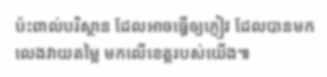ប៉ះពាល់បរិស្ថាន ដែលអាចធ្វើឲ្យភ្ញៀវ ដែលបានមកលេងវាយតម្លៃ មកលើខេត្តរបស់យើង៕